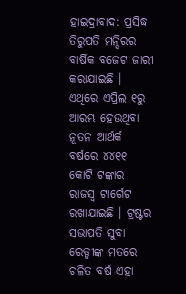ହାଇଦ୍ରାବାଦ: ପ୍ରସିଦ୍ଧ ତିରୁପତି ମନ୍ଦିରର ବାର୍ଷିକ ବଜେଟ ଜାରୀ କରାଯାଇଛି । ଏଥିରେ ଏପ୍ରିଲ ୧ରୁ ଆରମ୍ଭ ହେଉଥିବା ନୂତନ ଆର୍ଥର୍କ ବର୍ଷରେ ୪୪୧୧ କୋଟି ଟଙ୍କାର ରାଜସ୍ୱ ଟାର୍ଗେଟ ରଖାଯାଇଛି । ଟ୍ରଷ୍ଟର ସଭାପତି ସୁବା ରେଡ୍ଡୀଙ୍କ ମତରେ ଚଳିତ ବର୍ଷ ଏହା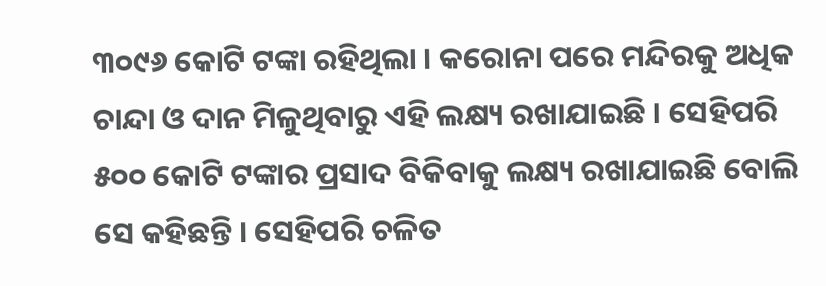୩୦୯୬ କୋଟି ଟଙ୍କା ରହିଥିଲା । କରୋନା ପରେ ମନ୍ଦିରକୁ ଅଧିକ ଚାନ୍ଦା ଓ ଦାନ ମିଳୁଥିବାରୁ ଏହି ଲକ୍ଷ୍ୟ ରଖାଯାଇଛି । ସେହିପରି ୫୦୦ କୋଟି ଟଙ୍କାର ପ୍ରସାଦ ବିକିବାକୁ ଲକ୍ଷ୍ୟ ରଖାଯାଇଛି ବୋଲି ସେ କହିଛନ୍ତି । ସେହିପରି ଚଳିତ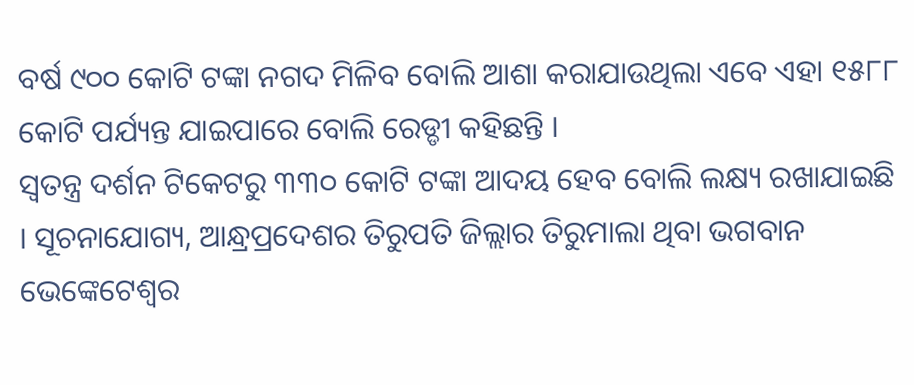ବର୍ଷ ୯୦୦ କୋଟି ଟଙ୍କା ନଗଦ ମିଳିବ ବୋଲି ଆଶା କରାଯାଉଥିଲା ଏବେ ଏହା ୧୫୮୮ କୋଟି ପର୍ଯ୍ୟନ୍ତ ଯାଇପାରେ ବୋଲି ରେଡ୍ଡୀ କହିଛନ୍ତି ।
ସ୍ୱତନ୍ତ୍ର ଦର୍ଶନ ଟିକେଟରୁ ୩୩୦ କୋଟି ଟଙ୍କା ଆଦୟ ହେବ ବୋଲି ଲକ୍ଷ୍ୟ ରଖାଯାଇଛି । ସୂଚନାଯୋଗ୍ୟ, ଆନ୍ଧ୍ରପ୍ରଦେଶର ତିରୁପତି ଜିଲ୍ଲାର ତିରୁମାଲା ଥିବା ଭଗବାନ ଭେଙ୍କେଟେଶ୍ୱର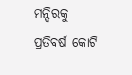ମନ୍ଦିରକୁ ପ୍ରତିବର୍ଷ କୋଟି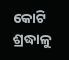କୋଟି ଶ୍ରଦ୍ଧାଳୁ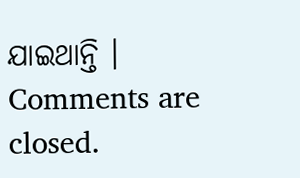ଯାଇଥାନ୍ତି ।
Comments are closed.